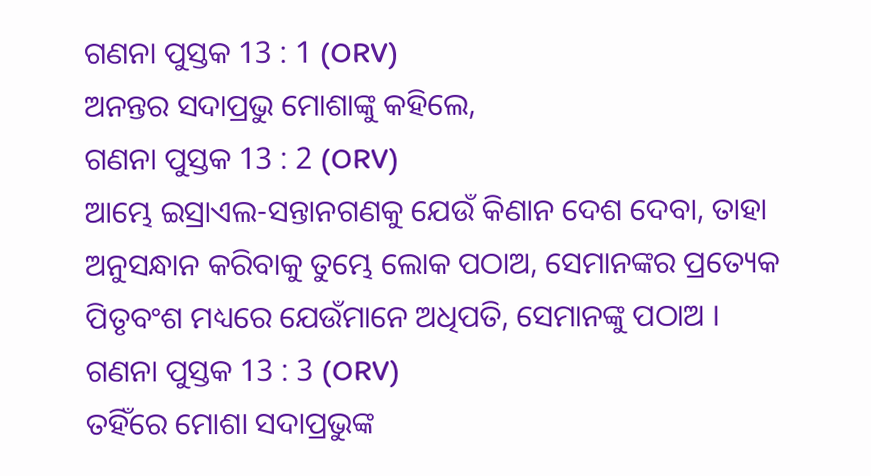ଗଣନା ପୁସ୍ତକ 13 : 1 (ORV)
ଅନନ୍ତର ସଦାପ୍ରଭୁ ମୋଶାଙ୍କୁ କହିଲେ,
ଗଣନା ପୁସ୍ତକ 13 : 2 (ORV)
ଆମ୍ଭେ ଇସ୍ରାଏଲ-ସନ୍ତାନଗଣକୁ ଯେଉଁ କିଣାନ ଦେଶ ଦେବା, ତାହା ଅନୁସନ୍ଧାନ କରିବାକୁ ତୁମ୍ଭେ ଲୋକ ପଠାଅ, ସେମାନଙ୍କର ପ୍ରତ୍ୟେକ ପିତୃବଂଶ ମଧ୍ୟରେ ଯେଉଁମାନେ ଅଧିପତି, ସେମାନଙ୍କୁ ପଠାଅ ।
ଗଣନା ପୁସ୍ତକ 13 : 3 (ORV)
ତହିଁରେ ମୋଶା ସଦାପ୍ରଭୁଙ୍କ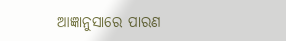ଆଜ୍ଞାନୁସାରେ ପାରଣ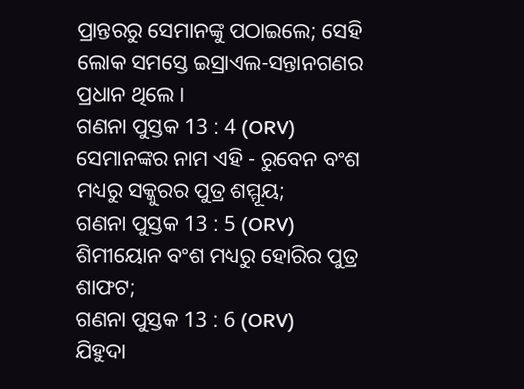ପ୍ରାନ୍ତରରୁ ସେମାନଙ୍କୁ ପଠାଇଲେ; ସେହି ଲୋକ ସମସ୍ତେ ଇସ୍ରାଏଲ-ସନ୍ତାନଗଣର ପ୍ରଧାନ ଥିଲେ ।
ଗଣନା ପୁସ୍ତକ 13 : 4 (ORV)
ସେମାନଙ୍କର ନାମ ଏହି - ରୁବେନ ବଂଶ ମଧ୍ୟରୁ ସକ୍କୁରର ପୁତ୍ର ଶମ୍ମୂୟ;
ଗଣନା ପୁସ୍ତକ 13 : 5 (ORV)
ଶିମୀୟୋନ ବଂଶ ମଧ୍ୟରୁ ହୋରିର ପୁତ୍ର ଶାଫଟ;
ଗଣନା ପୁସ୍ତକ 13 : 6 (ORV)
ଯିହୁଦା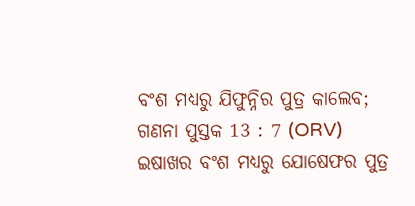ବଂଶ ମଧ୍ୟରୁ ଯିଫୁନ୍ନିର ପୁତ୍ର କାଲେବ;
ଗଣନା ପୁସ୍ତକ 13 : 7 (ORV)
ଇଷାଖର ବଂଶ ମଧ୍ୟରୁ ଯୋଷେଫର ପୁତ୍ର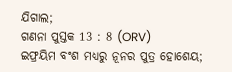ଯିଗାଲ;
ଗଣନା ପୁସ୍ତକ 13 : 8 (ORV)
ଇଫ୍ରୟିମ ବଂଶ ମଧ୍ୟରୁ ନୂନର ପୁତ୍ର ହୋଶେୟ;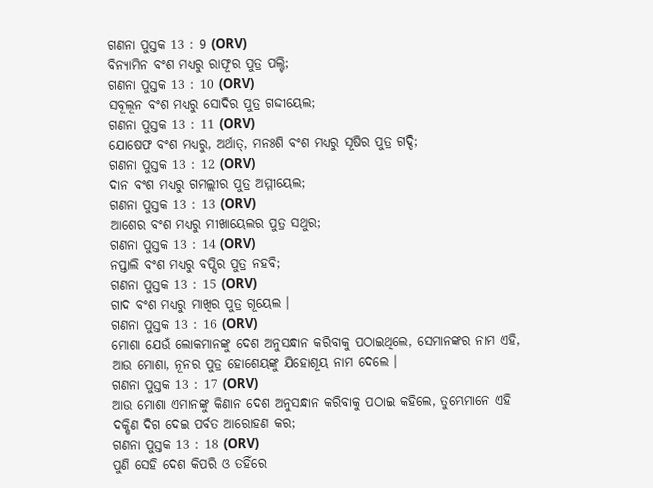ଗଣନା ପୁସ୍ତକ 13 : 9 (ORV)
ବିନ୍ୟାମିନ ବଂଶ ମଧ୍ୟରୁ ରାଫୂର ପୁତ୍ର ପଲ୍ଟି;
ଗଣନା ପୁସ୍ତକ 13 : 10 (ORV)
ସବୂଲୂନ ବଂଶ ମଧ୍ୟରୁ ସୋଦିର ପୁତ୍ର ଗଦ୍ଦୀୟେଲ;
ଗଣନା ପୁସ୍ତକ 13 : 11 (ORV)
ଯୋଷେଫ ବଂଶ ମଧ୍ୟରୁ, ଅର୍ଥାତ୍, ମନଃଶି ବଂଶ ମଧ୍ୟରୁ ସୂଷିର ପୁତ୍ର ଗଦ୍ଦି;
ଗଣନା ପୁସ୍ତକ 13 : 12 (ORV)
ଦାନ ବଂଶ ମଧ୍ୟରୁ ଗମଲ୍ଲୀର ପୁତ୍ର ଅମ୍ମୀୟେଲ;
ଗଣନା ପୁସ୍ତକ 13 : 13 (ORV)
ଆଶେର ବଂଶ ମଧ୍ୟରୁ ମୀଖାୟେଲର ପୁତ୍ର ସଥୁର;
ଗଣନା ପୁସ୍ତକ 13 : 14 (ORV)
ନପ୍ତାଲି ବଂଶ ମଧ୍ୟରୁ ବପ୍ସିର ପୁତ୍ର ନହବି;
ଗଣନା ପୁସ୍ତକ 13 : 15 (ORV)
ଗାଦ ବଂଶ ମଧ୍ୟରୁ ମାଖିର ପୁତ୍ର ଗୂୟେଲ ।
ଗଣନା ପୁସ୍ତକ 13 : 16 (ORV)
ମୋଶା ଯେଉଁ ଲୋକମାନଙ୍କୁ ଦେଶ ଅନୁସନ୍ଧାନ କରିବାକୁ ପଠାଇଥିଲେ, ସେମାନଙ୍କର ନାମ ଏହି, ଆଉ ମୋଶା, ନୂନର ପୁତ୍ର ହୋଶେୟଙ୍କୁ ଯିହୋଶୂୟ ନାମ ଦେଲେ ।
ଗଣନା ପୁସ୍ତକ 13 : 17 (ORV)
ଆଉ ମୋଶା ଏମାନଙ୍କୁ କିଣାନ ଦେଶ ଅନୁସନ୍ଧାନ କରିବାକୁ ପଠାଇ କହିଲେ, ତୁମ୍ଭେମାନେ ଏହି ଦକ୍ଷିଣ ଦିଗ ଦେଇ ପର୍ବତ ଆରୋହଣ କର;
ଗଣନା ପୁସ୍ତକ 13 : 18 (ORV)
ପୁଣି ସେହି ଦେଶ କିପରି ଓ ତହିଁରେ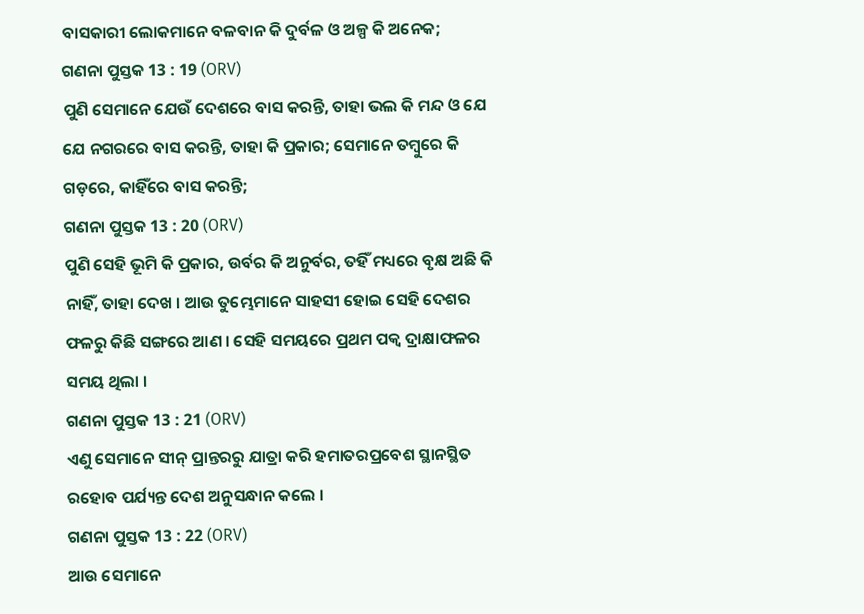ବାସକାରୀ ଲୋକମାନେ ବଳବାନ କି ଦୁର୍ବଳ ଓ ଅଳ୍ପ କି ଅନେକ;
ଗଣନା ପୁସ୍ତକ 13 : 19 (ORV)
ପୁଣି ସେମାନେ ଯେଉଁ ଦେଶରେ ବାସ କରନ୍ତି, ତାହା ଭଲ କି ମନ୍ଦ ଓ ଯେ ଯେ ନଗରରେ ବାସ କରନ୍ତି, ତାହା କି ପ୍ରକାର; ସେମାନେ ତମ୍ଵୁରେ କି ଗଡ଼ରେ, କାହିଁରେ ବାସ କରନ୍ତି;
ଗଣନା ପୁସ୍ତକ 13 : 20 (ORV)
ପୁଣି ସେହି ଭୂମି କି ପ୍ରକାର, ଉର୍ବର କି ଅନୁର୍ବର, ତହିଁ ମଧ୍ୟରେ ବୃକ୍ଷ ଅଛି କି ନାହିଁ, ତାହା ଦେଖ । ଆଉ ତୁମ୍ଭେମାନେ ସାହସୀ ହୋଇ ସେହି ଦେଶର ଫଳରୁ କିଛି ସଙ୍ଗରେ ଆଣ । ସେହି ସମୟରେ ପ୍ରଥମ ପକ୍ଵ ଦ୍ରାକ୍ଷାଫଳର ସମୟ ଥିଲା ।
ଗଣନା ପୁସ୍ତକ 13 : 21 (ORV)
ଏଣୁ ସେମାନେ ସୀନ୍ ପ୍ରାନ୍ତରରୁ ଯାତ୍ରା କରି ହମାତରପ୍ରବେଶ ସ୍ଥାନସ୍ଥିତ ରହୋବ ପର୍ଯ୍ୟନ୍ତ ଦେଶ ଅନୁସନ୍ଧାନ କଲେ ।
ଗଣନା ପୁସ୍ତକ 13 : 22 (ORV)
ଆଉ ସେମାନେ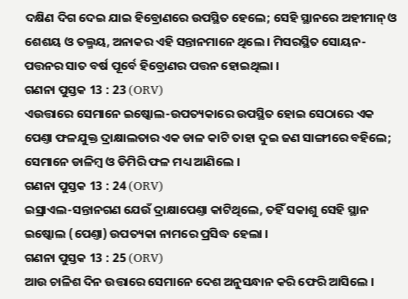ଦକ୍ଷିଣ ଦିଗ ଦେଇ ଯାଇ ହିବ୍ରୋଣରେ ଉପସ୍ଥିତ ହେଲେ; ସେହି ସ୍ଥାନରେ ଅହୀମାନ୍ ଓ ଶେଶୟ ଓ ତଲ୍ମୟ, ଅନାକର ଏହି ସନ୍ତାନମାନେ ଥିଲେ । ମିସରସ୍ଥିତ ସୋୟନ-ପତ୍ତନର ସାତ ବର୍ଷ ପୂର୍ବେ ହିବ୍ରୋଣର ପତ୍ତନ ହୋଇଥିଲା ।
ଗଣନା ପୁସ୍ତକ 13 : 23 (ORV)
ଏଉତ୍ତାରେ ସେମାନେ ଇଷ୍କୋଲ-ଉପତ୍ୟକାରେ ଉପସ୍ଥିତ ହୋଇ ସେଠାରେ ଏକ ପେଣ୍ତା ଫଳଯୁକ୍ତ ଦ୍ରାକ୍ଷାଲତାର ଏକ ଡାଳ କାଟି ତାହା ଦୁଇ ଜଣ ସାଙ୍ଗୀରେ ବହିଲେ; ସେମାନେ ଡାଳିମ୍ଵ ଓ ଡିମିରି ଫଳ ମଧ୍ୟ ଆଣିଲେ ।
ଗଣନା ପୁସ୍ତକ 13 : 24 (ORV)
ଇସ୍ରାଏଲ-ସନ୍ତାନଗଣ ଯେଉଁ ଦ୍ରାକ୍ଷାପେଣ୍ତା କାଟିଥିଲେ, ତହିଁ ସକାଶୁ ସେହି ସ୍ଥାନ ଇଷ୍କୋଲ (ପେଣ୍ତା) ଉପତ୍ୟକା ନାମରେ ପ୍ରସିଦ୍ଧ ହେଲା ।
ଗଣନା ପୁସ୍ତକ 13 : 25 (ORV)
ଆଉ ଚାଳିଶ ଦିନ ଉତ୍ତାରେ ସେମାନେ ଦେଶ ଅନୁସନ୍ଧାନ କରି ଫେରି ଆସିଲେ ।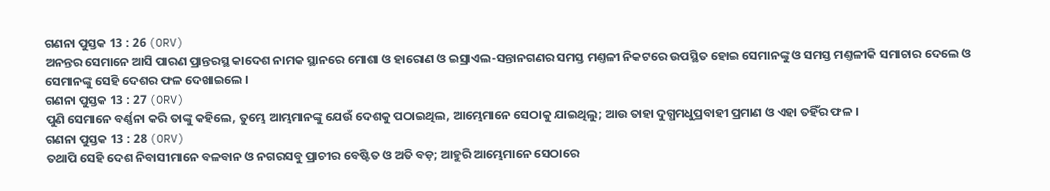ଗଣନା ପୁସ୍ତକ 13 : 26 (ORV)
ଅନନ୍ତର ସେମାନେ ଆସି ପାରଣ ପ୍ରାନ୍ତରସ୍ଥ କାଦେଶ ନାମକ ସ୍ଥାନରେ ମୋଶା ଓ ହାରୋଣ ଓ ଇସ୍ରାଏଲ-ସନ୍ତାନଗଣର ସମସ୍ତ ମଣ୍ତଳୀ ନିକଟରେ ଉପସ୍ଥିତ ହୋଇ ସେମାନଙ୍କୁ ଓ ସମସ୍ତ ମଣ୍ତଳୀକି ସମାଚାର ଦେଲେ ଓ ସେମାନଙ୍କୁ ସେହି ଦେଶର ଫଳ ଦେଖାଇଲେ ।
ଗଣନା ପୁସ୍ତକ 13 : 27 (ORV)
ପୁଣି ସେମାନେ ବର୍ଣ୍ଣନା କରି ତାଙ୍କୁ କହିଲେ, ତୁମ୍ଭେ ଆମ୍ଭମାନଙ୍କୁ ଯେଉଁ ଦେଶକୁ ପଠାଇଥିଲ, ଆମ୍ଭେମାନେ ସେଠାକୁ ଯାଇଥିଲୁ; ଆଉ ତାହା ଦୁଗ୍ଧମଧୁପ୍ରବାହୀ ପ୍ରମାଣ ଓ ଏହା ତହିଁର ଫଳ ।
ଗଣନା ପୁସ୍ତକ 13 : 28 (ORV)
ତଥାପି ସେହି ଦେଶ ନିବାସୀମାନେ ବଳବାନ ଓ ନଗରସବୁ ପ୍ରାଚୀର ବେଷ୍ଟିତ ଓ ଅତି ବଡ଼; ଆହୁରି ଆମ୍ଭେମାନେ ସେଠାରେ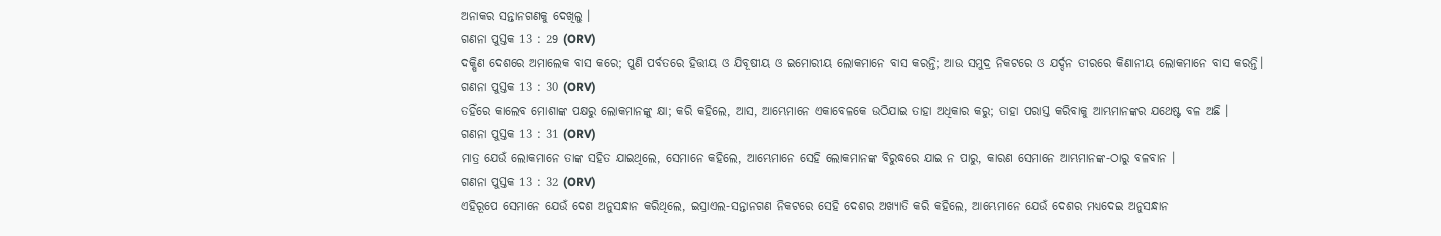ଅନାକର ସନ୍ତାନଗଣକୁ ଦେଖିଲୁ ।
ଗଣନା ପୁସ୍ତକ 13 : 29 (ORV)
ଦକ୍ଷିଣ ଦେଶରେ ଅମାଲେକ ବାସ କରେ; ପୁଣି ପର୍ବତରେ ହିତ୍ତୀୟ ଓ ଯିବୂଷୀୟ ଓ ଇମୋରୀୟ ଲୋକମାନେ ବାସ କରନ୍ତି; ଆଉ ସମୁଦ୍ର ନିକଟରେ ଓ ଯର୍ଦ୍ଦନ ତୀରରେ କିଣାନୀୟ ଲୋକମାନେ ବାସ କରନ୍ତି।
ଗଣନା ପୁସ୍ତକ 13 : 30 (ORV)
ତହିଁରେ କାଲେବ ମୋଶାଙ୍କ ପକ୍ଷରୁ ଲୋକମାନଙ୍କୁ କ୍ଷା; କରି କହିଲେ, ଆସ, ଆମ୍ଭେମାନେ ଏକାବେଳକେ ଉଠିଯାଇ ତାହା ଅଧିକାର କରୁ; ତାହା ପରାସ୍ତ କରିବାକୁ ଆମ୍ଭମାନଙ୍କର ଯଥେଷ୍ଟ ବଳ ଅଛି ।
ଗଣନା ପୁସ୍ତକ 13 : 31 (ORV)
ମାତ୍ର ଯେଉଁ ଲୋକମାନେ ତାଙ୍କ ସହିତ ଯାଇଥିଲେ, ସେମାନେ କହିଲେ, ଆମ୍ଭେମାନେ ସେହି ଲୋକମାନଙ୍କ ବିରୁଦ୍ଧରେ ଯାଇ ନ ପାରୁ, କାରଣ ସେମାନେ ଆମ୍ଭମାନଙ୍କ-ଠାରୁ ବଳବାନ ।
ଗଣନା ପୁସ୍ତକ 13 : 32 (ORV)
ଏହିରୂପେ ସେମାନେ ଯେଉଁ ଦେଶ ଅନୁସନ୍ଧାନ କରିଥିଲେ, ଇସ୍ରାଏଲ-ସନ୍ତାନଗଣ ନିକଟରେ ସେହି ଦେଶର ଅଖ୍ୟାତି କରି କହିଲେ, ଆମ୍ଭେମାନେ ଯେଉଁ ଦେଶର ମଧ୍ୟଦେଇ ଅନୁସନ୍ଧାନ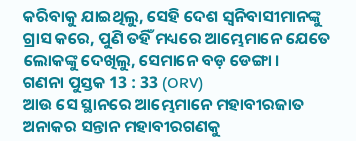କରିବାକୁ ଯାଇଥିଲୁ, ସେହି ଦେଶ ସ୍ଵନିବାସୀମାନଙ୍କୁ ଗ୍ରାସ କରେ, ପୁଣି ତହିଁ ମଧ୍ୟରେ ଆମ୍ଭେମାନେ ଯେତେ ଲୋକଙ୍କୁ ଦେଖିଲୁ, ସେମାନେ ବଡ଼ ଡେଙ୍ଗା ।
ଗଣନା ପୁସ୍ତକ 13 : 33 (ORV)
ଆଉ ସେ ସ୍ଥାନରେ ଆମ୍ଭେମାନେ ମହାବୀରଜାତ ଅନାକର ସନ୍ତାନ ମହାବୀରଗଣକୁ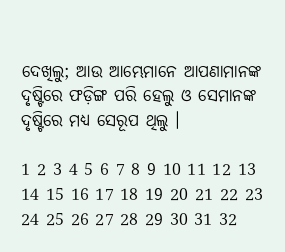ଦେଖିଲୁ; ଆଉ ଆମ୍ଭେମାନେ ଆପଣାମାନଙ୍କ ଦୃଷ୍ଟିରେ ଫଡ଼ିଙ୍ଗ ପରି ହେଲୁ ଓ ସେମାନଙ୍କ ଦୃଷ୍ଟିରେ ମଧ୍ୟ ସେରୂପ ଥିଲୁ ।

1 2 3 4 5 6 7 8 9 10 11 12 13 14 15 16 17 18 19 20 21 22 23 24 25 26 27 28 29 30 31 32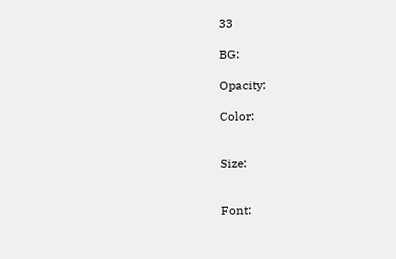33

BG:

Opacity:

Color:


Size:


Font: